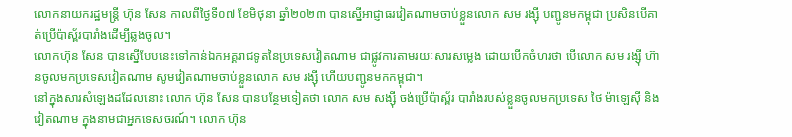លោកនាយករដ្ឋមន្រ្តី ហ៊ុន សែន កាលពីថ្ងៃទី០៧ ខែមិថុនា ឆ្នាំ២០២៣ បានស្នើអាជ្ញាធរវៀតណាមចាប់ខ្លួនលោក សម រង្ស៊ី បញ្ជូនមកម្ពុជា ប្រសិនបើគាត់ប្រើប៉ាស្ព័របារាំងដើម្បីឆ្លងចូល។
លោកហ៊ុន សែន បានស្នើបែបនេះទៅកាន់ឯកអគ្គរាជទូតនៃប្រទេសវៀតណាម ជាផ្លូវការតាមរយៈសារសម្លេង ដោយបើកចំហរថា បើលោក សម រង្ស៊ី ហ៊ានចូលមកប្រទេសវៀតណាម សូមវៀតណាមចាប់ខ្លួនលោក សម រង្ស៊ី ហើយបញ្ជូនមកកម្ពុជា។
នៅក្នុងសារសំឡេងដដែលនោះ លោក ហ៊ុន សែន បានបន្ថែមទៀតថា លោក សម សង្ស៊ី ចង់ប្រើប៉ាស្ព័រ បារាំងរបស់ខ្លួនចូលមកប្រទេស ថៃ ម៉ាឡេស៊ី និងវៀតណាម ក្នុងនាមជាអ្នកទេសចរណ៍។ លោក ហ៊ុន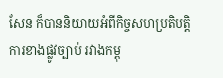សែន ក៏បាននិយាយអំពីកិច្ចសហប្រតិបត្តិការខាងផ្លូវច្បាប់ រវាងកម្ពុ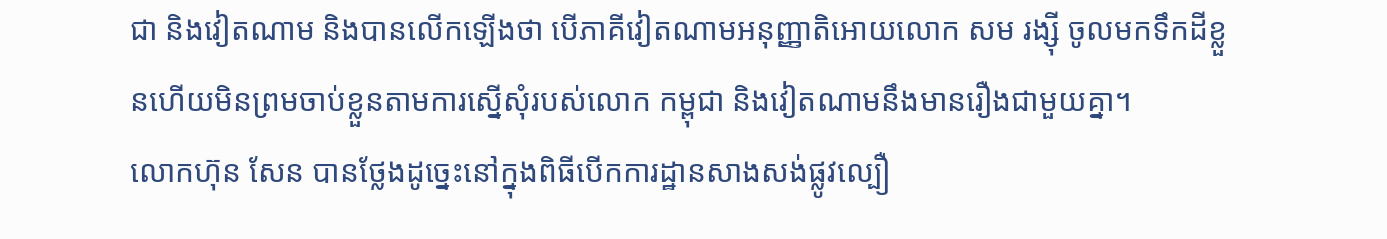ជា និងវៀតណាម និងបានលើកឡើងថា បើភាគីវៀតណាមអនុញ្ញាតិអោយលោក សម រង្ស៊ី ចូលមកទឹកដីខ្លួនហើយមិនព្រមចាប់ខ្លួនតាមការស្នើសុំរបស់លោក កម្ពុជា និងវៀតណាមនឹងមានរឿងជាមួយគ្នា។
លោកហ៊ុន សែន បានថ្លែងដូច្នេះនៅក្នុងពិធីបើកការដ្ឋានសាងសង់ផ្លូវល្បឿ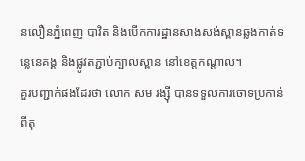នលឿនភ្នំពេញ បាវិត និងបើកការដ្ឋានសាងសង់ស្ពានឆ្លងកាត់ទន្លេនេគង្គ និងផ្លូវតភ្ជាប់ក្បាលស្ពាន នៅខេត្តកណ្តាល។
គួរបញ្ជាក់ផងដែរថា លោក សម រង្ស៊ី បានទទួលការចោទប្រកាន់ពីតុ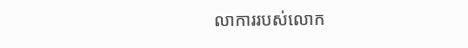លាការរបស់លោក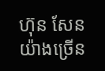ហ៊ុន សែន យ៉ាងច្រើន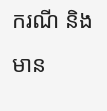ករណី និងមាន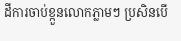ដីការចាប់ខ្កួនលោកភ្លាមៗ ប្រសិនបើ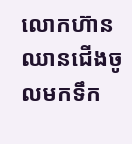លោកហ៊ានឈានជើងចូលមកទឹក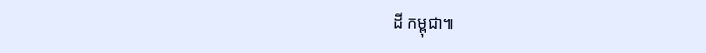ដី កម្ពុជា៕